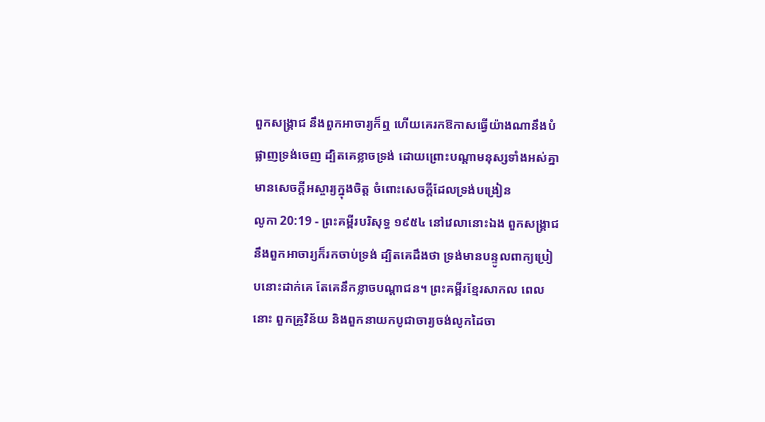ពួកសង្គ្រាជ នឹងពួកអាចារ្យក៏ឮ ហើយគេរកឱកាសធ្វើយ៉ាងណានឹងបំផ្លាញទ្រង់ចេញ ដ្បិតគេខ្លាចទ្រង់ ដោយព្រោះបណ្តាមនុស្សទាំងអស់គ្នា មានសេចក្ដីអស្ចារ្យក្នុងចិត្ត ចំពោះសេចក្ដីដែលទ្រង់បង្រៀន
លូកា 20:19 - ព្រះគម្ពីរបរិសុទ្ធ ១៩៥៤ នៅវេលានោះឯង ពួកសង្គ្រាជ នឹងពួកអាចារ្យក៏រកចាប់ទ្រង់ ដ្បិតគេដឹងថា ទ្រង់មានបន្ទូលពាក្យប្រៀបនោះដាក់គេ តែគេនឹកខ្លាចបណ្តាជន។ ព្រះគម្ពីរខ្មែរសាកល ពេលនោះ ពួកគ្រូវិន័យ និងពួកនាយកបូជាចារ្យចង់លូកដៃចា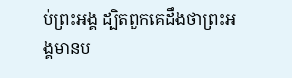ប់ព្រះអង្គ ដ្បិតពួកគេដឹងថាព្រះអង្គមានប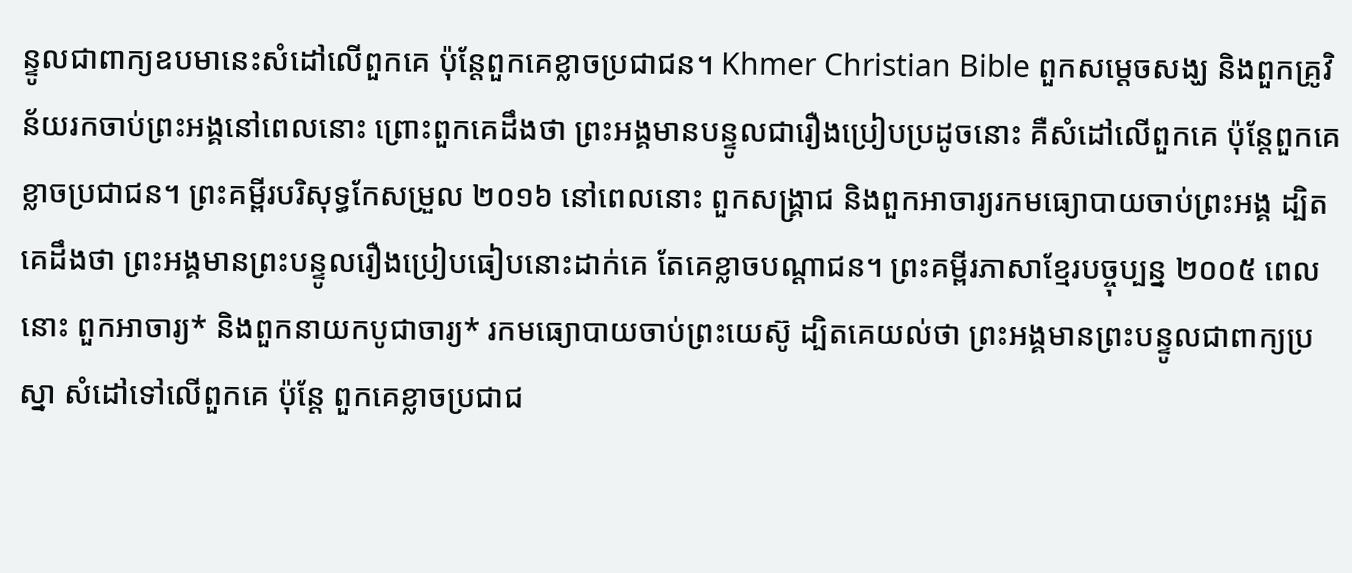ន្ទូលជាពាក្យឧបមានេះសំដៅលើពួកគេ ប៉ុន្តែពួកគេខ្លាចប្រជាជន។ Khmer Christian Bible ពួកសម្ដេចសង្ឃ និងពួកគ្រូវិន័យរកចាប់ព្រះអង្គនៅពេលនោះ ព្រោះពួកគេដឹងថា ព្រះអង្គមានបន្ទូលជារឿងប្រៀបប្រដូចនោះ គឺសំដៅលើពួកគេ ប៉ុន្ដែពួកគេខ្លាចប្រជាជន។ ព្រះគម្ពីរបរិសុទ្ធកែសម្រួល ២០១៦ នៅពេលនោះ ពួកសង្គ្រាជ និងពួកអាចារ្យរកមធ្យោបាយចាប់ព្រះអង្គ ដ្បិតគេដឹងថា ព្រះអង្គមានព្រះបន្ទូលរឿងប្រៀបធៀបនោះដាក់គេ តែគេខ្លាចបណ្តាជន។ ព្រះគម្ពីរភាសាខ្មែរបច្ចុប្បន្ន ២០០៥ ពេលនោះ ពួកអាចារ្យ* និងពួកនាយកបូជាចារ្យ* រកមធ្យោបាយចាប់ព្រះយេស៊ូ ដ្បិតគេយល់ថា ព្រះអង្គមានព្រះបន្ទូលជាពាក្យប្រស្នា សំដៅទៅលើពួកគេ ប៉ុន្តែ ពួកគេខ្លាចប្រជាជ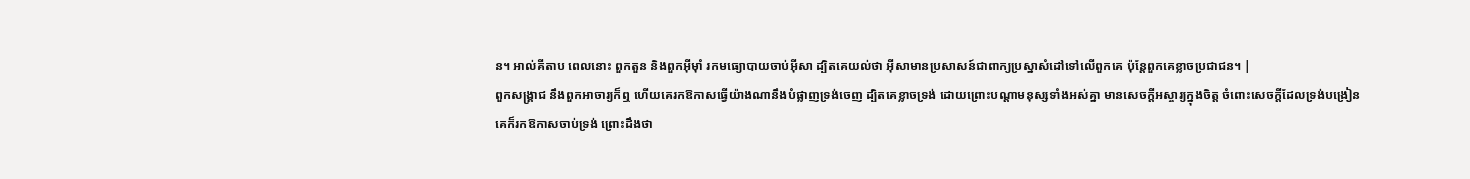ន។ អាល់គីតាប ពេលនោះ ពួកតួន និងពួកអ៊ីម៉ាំ រកមធ្យោបាយចាប់អ៊ីសា ដ្បិតគេយល់ថា អ៊ីសាមានប្រសាសន៍ជាពាក្យប្រស្នាសំដៅទៅលើពួកគេ ប៉ុន្តែពួកគេខ្លាចប្រជាជន។ |
ពួកសង្គ្រាជ នឹងពួកអាចារ្យក៏ឮ ហើយគេរកឱកាសធ្វើយ៉ាងណានឹងបំផ្លាញទ្រង់ចេញ ដ្បិតគេខ្លាចទ្រង់ ដោយព្រោះបណ្តាមនុស្សទាំងអស់គ្នា មានសេចក្ដីអស្ចារ្យក្នុងចិត្ត ចំពោះសេចក្ដីដែលទ្រង់បង្រៀន
គេក៏រកឱកាសចាប់ទ្រង់ ព្រោះដឹងថា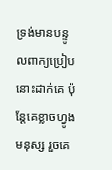ទ្រង់មានបន្ទូលពាក្យប្រៀបនោះដាក់គេ ប៉ុន្តែគេខ្លាចហ្វូងមនុស្ស រួចគេ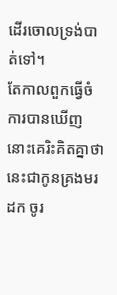ដើរចោលទ្រង់បាត់ទៅ។
តែកាលពួកធ្វើចំការបានឃើញ នោះគេរិះគិតគ្នាថា នេះជាកូនគ្រងមរដក ចូរ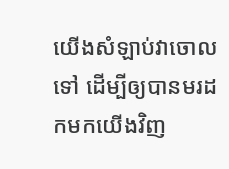យើងសំឡាប់វាចោលទៅ ដើម្បីឲ្យបានមរដកមកយើងវិញ